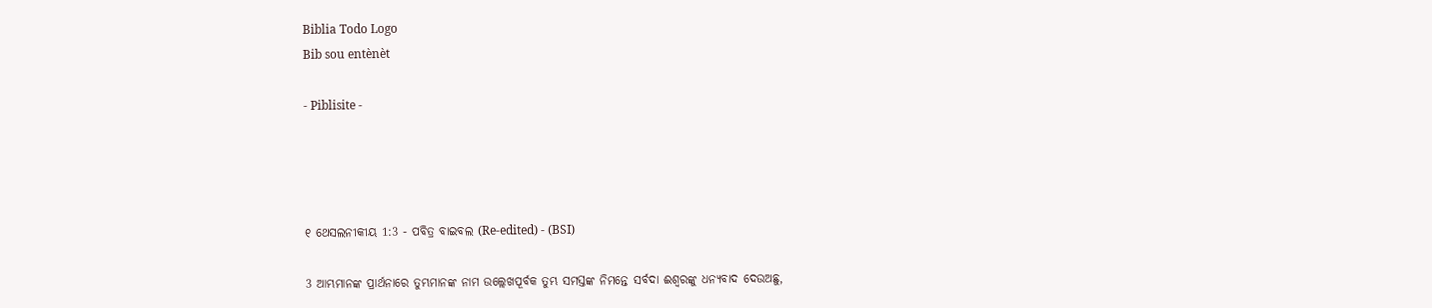Biblia Todo Logo
Bib sou entènèt

- Piblisite -




୧ ଥେସଲନୀକୀୟ 1:3 - ପବିତ୍ର ବାଇବଲ (Re-edited) - (BSI)

3 ଆମ୍ଭମାନଙ୍କ ପ୍ରାର୍ଥନାରେ ତୁମ୍ଭମାନଙ୍କ ନାମ ଉଲ୍ଲେଖପୂର୍ବକ ତୁମ୍ଭ ସମସ୍ତଙ୍କ ନିମନ୍ତେ ସର୍ବଦା ଈଶ୍ଵରଙ୍କୁ ଧନ୍ୟବାଦ ଦେଉଅଛୁ,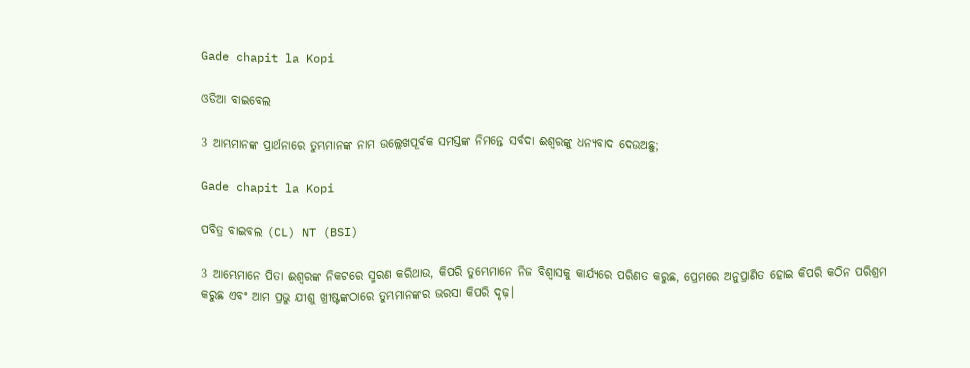Gade chapit la Kopi

ଓଡିଆ ବାଇବେଲ

3 ଆମ୍ଭମାନଙ୍କ ପ୍ରାର୍ଥନାରେ ତୁମ୍ଭମାନଙ୍କ ନାମ ଉଲ୍ଲେଖପୂର୍ବକ ସମସ୍ତଙ୍କ ନିମନ୍ତେ ସର୍ବଦା ଈଶ୍ୱରଙ୍କୁ ଧନ୍ୟବାଦ ଦେଉଅଛୁ;

Gade chapit la Kopi

ପବିତ୍ର ବାଇବଲ (CL) NT (BSI)

3 ଆମ୍ଭେମାନେ ପିତା ଈଶ୍ୱରଙ୍କ ନିକଟରେ ସ୍ମରଣ କରିଥାଉ, କିପରି ତୁମ୍ଭେମାନେ ନିଜ ବିଶ୍ୱାସକୁ କାର୍ଯ୍ୟରେ ପରିଣତ କରୁଛ, ପ୍ରେମରେ ଅନୁପ୍ରାଣିତ ହୋଇ କିପରି କଠିନ ପରିଶ୍ରମ କରୁଛ ଏବଂ ଆମ ପ୍ରଭୁ ଯୀଶୁ ଖ୍ରୀଷ୍ଟଙ୍କଠାରେ ତୁମ୍ଭମାନଙ୍କର ଭରସା କିପରି ଦୃଢ଼।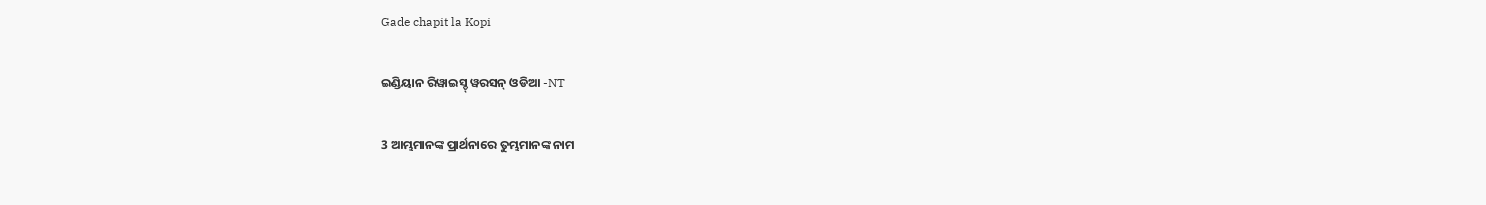Gade chapit la Kopi

ଇଣ୍ଡିୟାନ ରିୱାଇସ୍ଡ୍ ୱରସନ୍ ଓଡିଆ -NT

3 ଆମ୍ଭମାନଙ୍କ ପ୍ରାର୍ଥନାରେ ତୁମ୍ଭମାନଙ୍କ ନାମ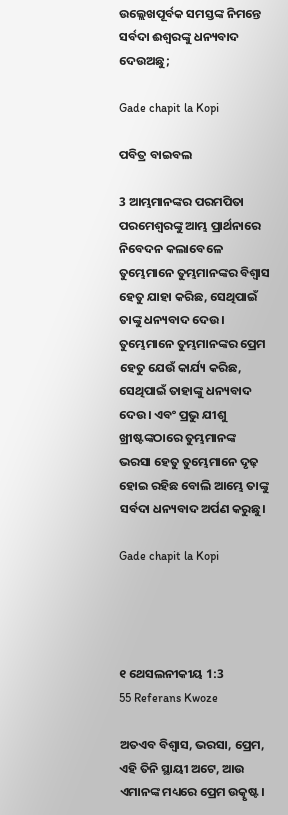ଉଲ୍ଲେଖପୂର୍ବକ ସମସ୍ତଙ୍କ ନିମନ୍ତେ ସର୍ବଦା ଈଶ୍ବରଙ୍କୁ ଧନ୍ୟବାଦ ଦେଉଅଛୁ;

Gade chapit la Kopi

ପବିତ୍ର ବାଇବଲ

3 ଆମ୍ଭମାନଙ୍କର ପରମପିତା ପରମେଶ୍ୱରଙ୍କୁ ଆମ୍ଭ ପ୍ରାର୍ଥନାରେ ନିବେଦନ କଲାବେଳେ ତୁମ୍ଭେମାନେ ତୁମ୍ଭମାନଙ୍କର ବିଶ୍ୱାସ ହେତୁ ଯାହା କରିଛ, ସେଥିପାଇଁ ତାଙ୍କୁ ଧନ୍ୟବାଦ ଦେଉ। ତୁମ୍ଭେମାନେ ତୁମ୍ଭମାନଙ୍କର ପ୍ରେମ ହେତୁ ଯେଉଁ କାର୍ଯ୍ୟ କରିଛ, ସେଥିପାଇଁ ତାହାଙ୍କୁ ଧନ୍ୟବାଦ ଦେଉ। ଏବଂ ପ୍ରଭୁ ଯୀଶୁ ଖ୍ରୀଷ୍ଟଙ୍କଠାରେ ତୁମ୍ଭମାନଙ୍କ ଭରସା ହେତୁ ତୁମ୍ଭେମାନେ ଦୃଢ଼ ହୋଇ ରହିଛ ବୋଲି ଆମ୍ଭେ ତାଙ୍କୁ ସର୍ବଦା ଧନ୍ୟବାଦ ଅର୍ପଣ କରୁଛୁ।

Gade chapit la Kopi




୧ ଥେସଲନୀକୀୟ 1:3
55 Referans Kwoze

ଅତଏବ ବିଶ୍ଵାସ, ଭରସା, ପ୍ରେମ, ଏହି ତିନି ସ୍ଥାୟୀ ଅଟେ, ଆଉ ଏମାନଙ୍କ ମଧ୍ୟରେ ପ୍ରେମ ଉତ୍କୃଷ୍ଟ।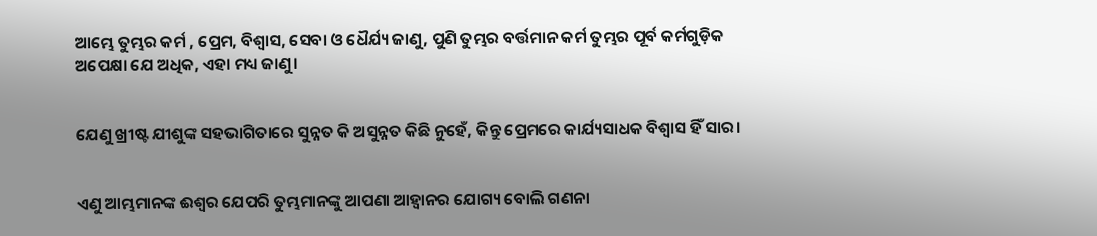ଆମ୍ଭେ ତୁମ୍ଭର କର୍ମ , ପ୍ରେମ, ବିଶ୍ଵାସ, ସେବା ଓ ଧୈର୍ଯ୍ୟ ଜାଣୁ, ପୁଣି ତୁମ୍ଭର ବର୍ତ୍ତମାନ କର୍ମ ତୁମ୍ଭର ପୂର୍ବ କର୍ମଗୁଡ଼ିକ ଅପେକ୍ଷା ଯେ ଅଧିକ, ଏହା ମଧ୍ୟ ଜାଣୁ।


ଯେଣୁ ଖ୍ରୀଷ୍ଟ ଯୀଶୁଙ୍କ ସହଭାଗିତାରେ ସୁନ୍ନତ କି ଅସୁନ୍ନତ କିଛି ନୁହେଁ, କିନ୍ତୁ ପ୍ରେମରେ କାର୍ଯ୍ୟସାଧକ ବିଶ୍ଵାସ ହିଁ ସାର।


ଏଣୁ ଆମ୍ଭମାନଙ୍କ ଈଶ୍ଵର ଯେପରି ତୁମ୍ଭମାନଙ୍କୁ ଆପଣା ଆହ୍ଵାନର ଯୋଗ୍ୟ ବୋଲି ଗଣନା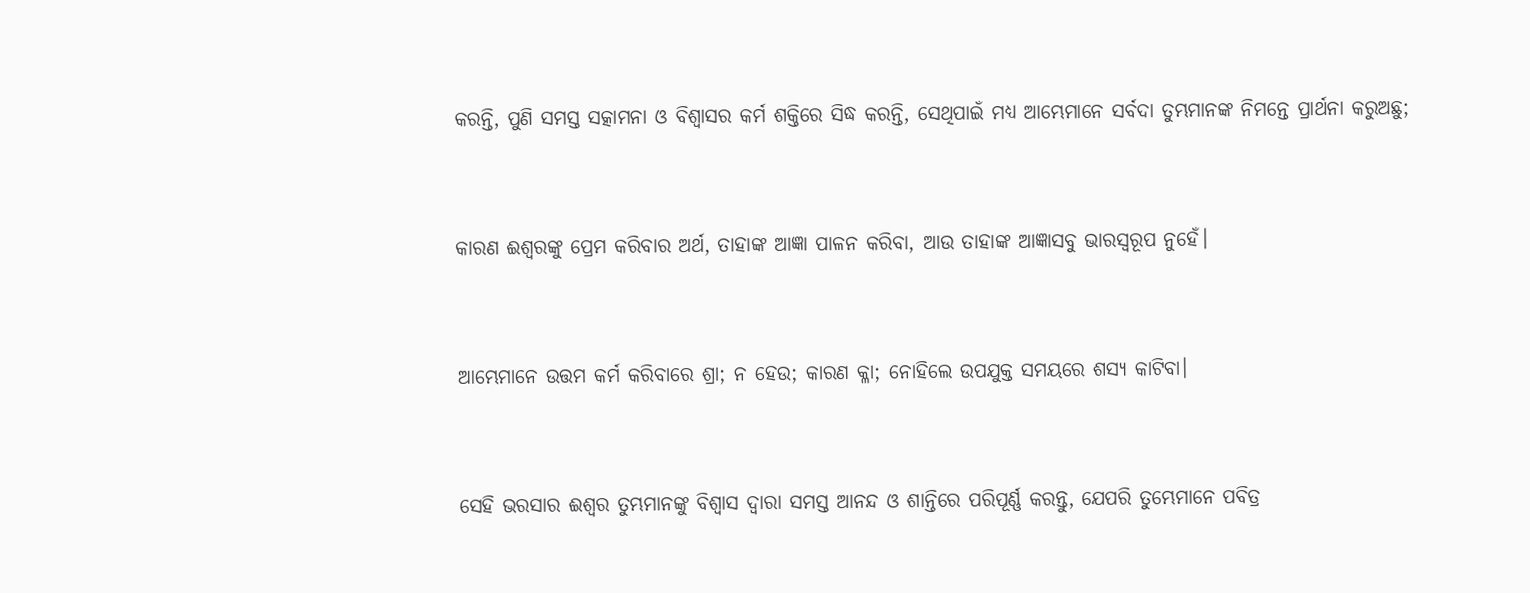କରନ୍ତି, ପୁଣି ସମସ୍ତ ସତ୍କାମନା ଓ ବିଶ୍ଵାସର କର୍ମ ଶକ୍ତିରେ ସିଦ୍ଧ କରନ୍ତି, ସେଥିପାଇଁ ମଧ୍ୟ ଆମ୍ଭେମାନେ ସର୍ବଦା ତୁମ୍ଭମାନଙ୍କ ନିମନ୍ତେ ପ୍ରାର୍ଥନା କରୁଅଛୁ;


କାରଣ ଈଶ୍ଵରଙ୍କୁ ପ୍ରେମ କରିବାର ଅର୍ଥ, ତାହାଙ୍କ ଆଜ୍ଞା ପାଳନ କରିବା, ଆଉ ତାହାଙ୍କ ଆଜ୍ଞାସବୁ ଭାରସ୍ଵରୂପ ନୁହେଁ।


ଆମ୍ଭେମାନେ ଉତ୍ତମ କର୍ମ କରିବାରେ ଶ୍ରା; ନ ହେଉ; କାରଣ କ୍ଳା; ନୋହିଲେ ଉପଯୁକ୍ତ ସମୟରେ ଶସ୍ୟ କାଟିବା।


ସେହି ଭରସାର ଈଶ୍ଵର ତୁମ୍ଭମାନଙ୍କୁ ବିଶ୍ଵାସ ଦ୍ଵାରା ସମସ୍ତ ଆନନ୍ଦ ଓ ଶାନ୍ତିରେ ପରିପୂର୍ଣ୍ଣ କରନ୍ତୁ, ଯେପରି ତୁମ୍ଭେମାନେ ପବିତ୍ର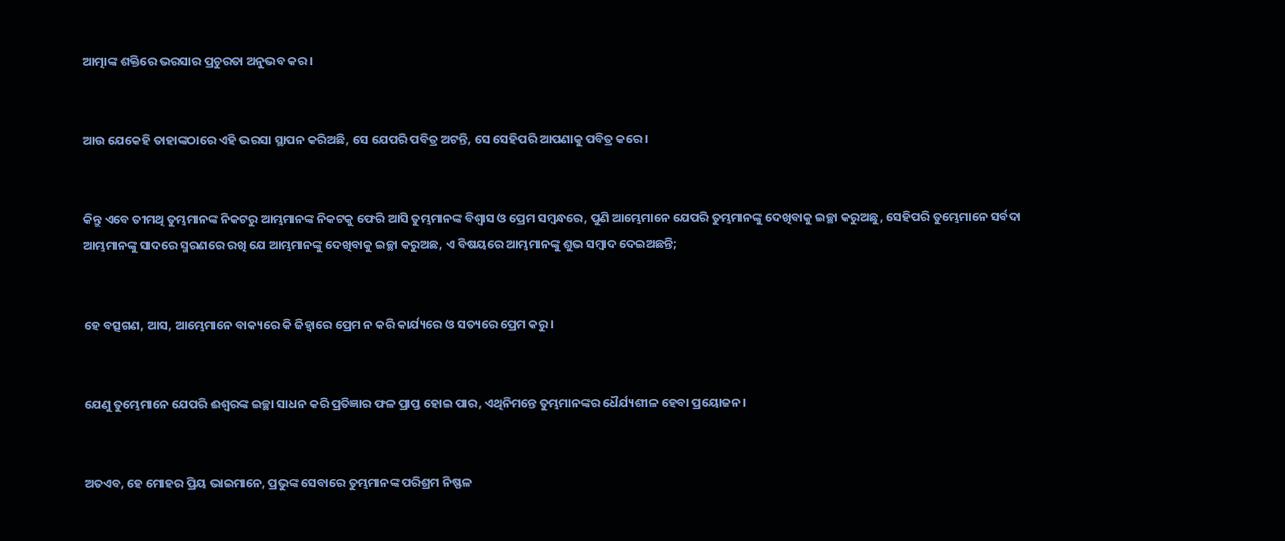ଆତ୍ମାଙ୍କ ଶକ୍ତିରେ ଭରସାର ପ୍ରଚୁରତା ଅନୁଭବ କର।


ଆଉ ଯେକେହି ତାହାଙ୍କଠାରେ ଏହି ଭରସା ସ୍ଥାପନ କରିଅଛି, ସେ ଯେପରି ପବିତ୍ର ଅଟନ୍ତି, ସେ ସେହିପରି ଆପଣାକୁ ପବିତ୍ର କରେ।


କିନ୍ତୁ ଏବେ ତୀମଥି ତୁମ୍ଭମାନଙ୍କ ନିକଟରୁ ଆମ୍ଭମାନଙ୍କ ନିକଟକୁ ଫେରି ଆସି ତୁମ୍ଭମାନଙ୍କ ବିଶ୍ଵାସ ଓ ପ୍ରେମ ସମ୍ଵନ୍ଧରେ, ପୁଣି ଆମ୍ଭେମାନେ ଯେପରି ତୁମ୍ଭମାନଙ୍କୁ ଦେଖିବାକୁ ଇଚ୍ଛା କରୁଅଛୁ, ସେହିପରି ତୁମ୍ଭେମାନେ ସର୍ବଦା ଆମ୍ଭମାନଙ୍କୁ ସାଦରେ ସ୍ମରଣରେ ରଖି ଯେ ଆମ୍ଭମାନଙ୍କୁ ଦେଖିବାକୁ ଇଚ୍ଛା କରୁଅଛ, ଏ ବିଷୟରେ ଆମ୍ଭମାନଙ୍କୁ ଶୁଭ ସମ୍ଵାଦ ଦେଇଅଛନ୍ତି;


ହେ ବତ୍ସଗଣ, ଆସ, ଆମ୍ଭେମାନେ ବାକ୍ୟରେ କି ଜିହ୍ଵାରେ ପ୍ରେମ ନ କରି କାର୍ଯ୍ୟରେ ଓ ସତ୍ୟରେ ପ୍ରେମ କରୁ।


ଯେଣୁ ତୁମ୍ଭେମାନେ ଯେପରି ଈଶ୍ଵରଙ୍କ ଇଚ୍ଛା ସାଧନ କରି ପ୍ରତିଜ୍ଞାର ଫଳ ପ୍ରାପ୍ତ ହୋଇ ପାର, ଏଥିନିମନ୍ତେ ତୁମ୍ଭମାନଙ୍କର ଧୈର୍ଯ୍ୟଶୀଳ ହେବା ପ୍ରୟୋଜନ।


ଅତଏବ, ହେ ମୋହର ପ୍ରିୟ ଭାଇମାନେ, ପ୍ରଭୁଙ୍କ ସେବାରେ ତୁମ୍ଭମାନଙ୍କ ପରିଶ୍ରମ ନିଷ୍ଫଳ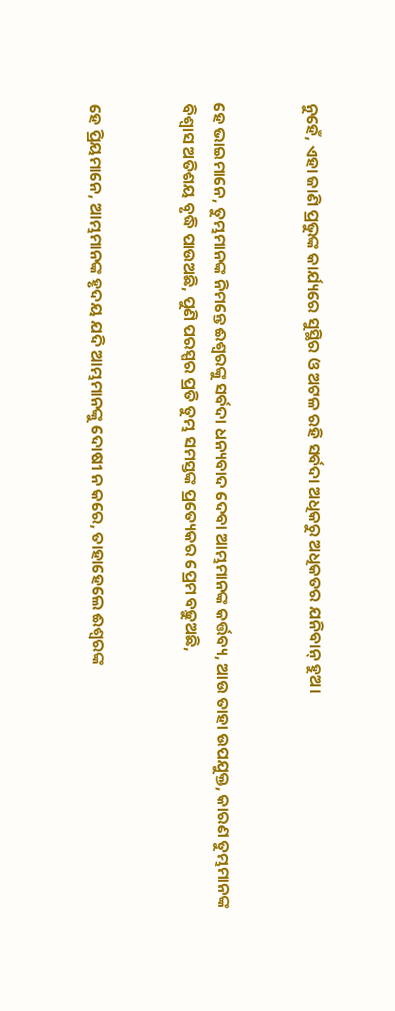ନୁହେଁ, ଏହା ଜାଣି ପ୍ରଭୁଙ୍କ କାର୍ଯ୍ୟରେ ସୁସ୍ଥିର ଓ ଅଟଳ ରହି ସର୍ବଦା ଅଧିକରୁ ଅଧିକତର ଯନିବାନ୍ ହୁଅ।


ହେ ଭାଇମାନେ, ତୁମ୍ଭମାନଙ୍କ ନିମନ୍ତେ ଈଶ୍ଵରଙ୍କୁ ସର୍ବଦା ଧନ୍ୟବାଦ ଦେବା ଆମ୍ଭମାନଙ୍କ କର୍ତ୍ତବ୍ୟ, ଆଉ ତାହା ଉପଯୁକ୍ତ, କାରଣ ତୁମ୍ଭମାନଙ୍କ ବିଶ୍ଵାସ ଅତିଶୟ ବୃଦ୍ଧି ପାଉଅଛି, ପୁଣି ପରସ୍ପର ପ୍ରତି ତୁମ୍ଭ ସମସ୍ତଙ୍କ ପ୍ରତ୍ୟେକର ପ୍ରେମ ବଢ଼ୁଅଛି,


ହେ ପ୍ରିୟମାନେ, ଆମ୍ଭମାନଙ୍କ ହୃଦୟ ଯଦି ଆମ୍ଭମାନଙ୍କୁ ଦୋଷୀ ନ କରେ, ତାହାହେଲେ ଈଶ୍ଵରଙ୍କ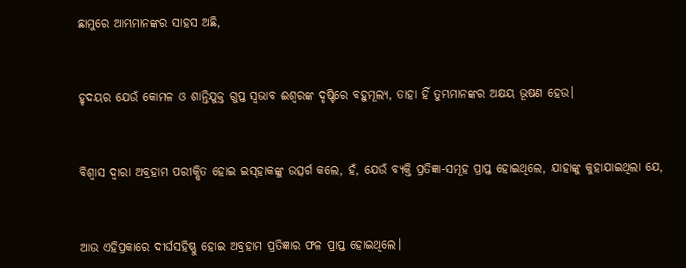ଛାମୁରେ ଆମ୍ଭମାନଙ୍କର ସାହସ ଅଛି,


ହୃଦୟର ଯେଉଁ କୋମଳ ଓ ଶାନ୍ତିଯୁକ୍ତ ଗୁପ୍ତ ସ୍ଵଭାବ ଈଶ୍ଵରଙ୍କ ଦୃଷ୍ଟିରେ ବହୁମୂଲ୍ୟ, ତାହା ହିଁ ତୁମ୍ଭମାନଙ୍କର ଅକ୍ଷୟ ଭୂଷଣ ହେଉ।


ବିଶ୍ଵାସ ଦ୍ଵାରା ଅବ୍ରହାମ ପରୀକ୍ଷିତ ହୋଇ ଇସ୍‍ହାକଙ୍କୁ ଉତ୍ସର୍ଗ କଲେ, ହଁ, ଯେଉଁ ବ୍ୟକ୍ତି ପ୍ରତିଜ୍ଞା-ସମୂହ ପ୍ରାପ୍ତ ହୋଇଥିଲେ, ଯାହାଙ୍କୁ କୁହାଯାଇଥିଲା ଯେ,


ଆଉ ଏହିପ୍ରକାରେ ଦୀର୍ଘସହିଷ୍ଣୁ ହୋଇ ଅବ୍ରହାମ ପ୍ରତିଜ୍ଞାର ଫଳ ପ୍ରାପ୍ତ ହୋଇଥିଲେ।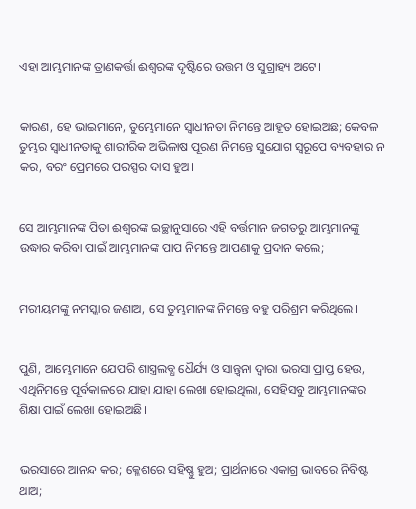ଏହା ଆମ୍ଭମାନଙ୍କ ତ୍ରାଣକର୍ତ୍ତା ଈଶ୍ଵରଙ୍କ ଦୃଷ୍ଟିରେ ଉତ୍ତମ ଓ ସୁଗ୍ରାହ୍ୟ ଅଟେ।


କାରଣ, ହେ ଭାଇମାନେ, ତୁମ୍ଭେମାନେ ସ୍ଵାଧୀନତା ନିମନ୍ତେ ଆହୂତ ହୋଇଅଛ; କେବଳ ତୁମ୍ଭର ସ୍ଵାଧୀନତାକୁ ଶାରୀରିକ ଅଭିଳାଷ ପୂରଣ ନିମନ୍ତେ ସୁଯୋଗ ସ୍ଵରୂପେ ବ୍ୟବହାର ନ କର, ବରଂ ପ୍ରେମରେ ପରସ୍ପର ଦାସ ହୁଅ।


ସେ ଆମ୍ଭମାନଙ୍କ ପିତା ଈଶ୍ଵରଙ୍କ ଇଚ୍ଛାନୁସାରେ ଏହି ବର୍ତ୍ତମାନ ଜଗତରୁ ଆମ୍ଭମାନଙ୍କୁ ଉଦ୍ଧାର କରିବା ପାଇଁ ଆମ୍ଭମାନଙ୍କ ପାପ ନିମନ୍ତେ ଆପଣାକୁ ପ୍ରଦାନ କଲେ;


ମରୀୟମଙ୍କୁ ନମସ୍କାର ଜଣାଅ, ସେ ତୁମ୍ଭମାନଙ୍କ ନିମନ୍ତେ ବହୁ ପରିଶ୍ରମ କରିଥିଲେ।


ପୁଣି, ଆମ୍ଭେମାନେ ଯେପରି ଶାସ୍ତ୍ରଲବ୍ଧ ଧୈର୍ଯ୍ୟ ଓ ସାନ୍ତ୍ଵନା ଦ୍ଵାରା ଭରସା ପ୍ରାପ୍ତ ହେଉ, ଏଥିନିମନ୍ତେ ପୂର୍ବକାଳରେ ଯାହା ଯାହା ଲେଖା ହୋଇଥିଲା, ସେହିସବୁ ଆମ୍ଭମାନଙ୍କର ଶିକ୍ଷା ପାଇଁ ଲେଖା ହୋଇଅଛି।


ଭରସାରେ ଆନନ୍ଦ କର; କ୍ଳେଶରେ ସହିଷ୍ଣୁ ହୁଅ; ପ୍ରାର୍ଥନାରେ ଏକାଗ୍ର ଭାବରେ ନିବିଷ୍ଟ ଥାଅ;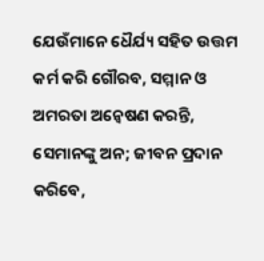ଯେଉଁମାନେ ଧୈର୍ଯ୍ୟ ସହିତ ଉତ୍ତମ କର୍ମ କରି ଗୌରବ, ସମ୍ମାନ ଓ ଅମରତା ଅନ୍ଵେଷଣ କରନ୍ତି, ସେମାନଙ୍କୁ ଅନ; ଜୀବନ ପ୍ରଦାନ କରିବେ,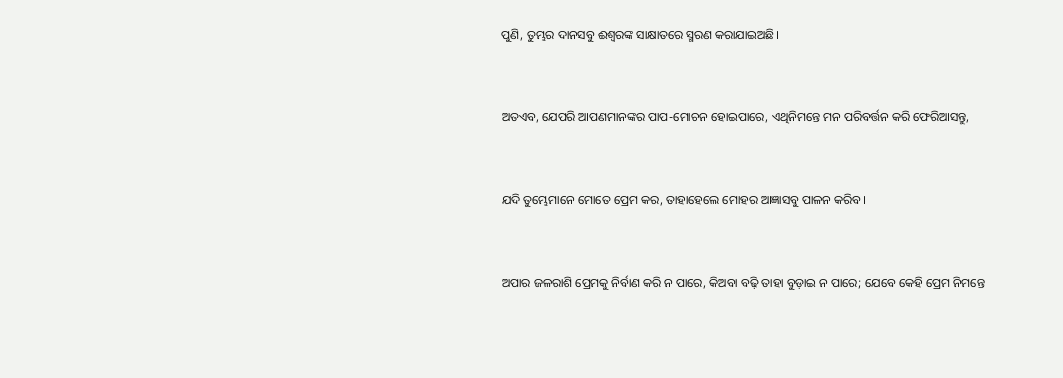ପୁଣି, ତୁମ୍ଭର ଦାନସବୁ ଈଶ୍ଵରଙ୍କ ସାକ୍ଷାତରେ ସ୍ମରଣ କରାଯାଇଅଛି।


ଅତଏବ, ଯେପରି ଆପଣମାନଙ୍କର ପାପ-ମୋଚନ ହୋଇପାରେ, ଏଥିନିମନ୍ତେ ମନ ପରିବର୍ତ୍ତନ କରି ଫେରିଆସନ୍ତୁ,


ଯଦି ତୁମ୍ଭେମାନେ ମୋତେ ପ୍ରେମ କର, ତାହାହେଲେ ମୋହର ଆଜ୍ଞାସବୁ ପାଳନ କରିବ।


ଅପାର ଜଳରାଶି ପ୍ରେମକୁ ନିର୍ବାଣ କରି ନ ପାରେ, କିଅବା ବଢ଼ି ତାହା ବୁଡ଼ାଇ ନ ପାରେ; ଯେବେ କେହି ପ୍ରେମ ନିମନ୍ତେ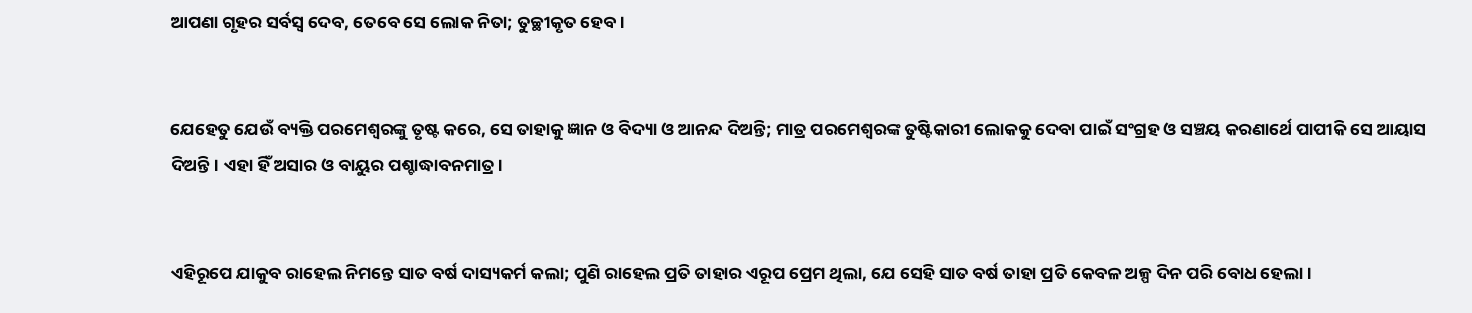ଆପଣା ଗୃହର ସର୍ବସ୍ଵ ଦେବ, ତେବେ ସେ ଲୋକ ନିତା; ତୁଚ୍ଛୀକୃତ ହେବ।


ଯେହେତୁ ଯେଉଁ ବ୍ୟକ୍ତି ପରମେଶ୍ଵରଙ୍କୁ ତୃଷ୍ଟ କରେ, ସେ ତାହାକୁ ଜ୍ଞାନ ଓ ବିଦ୍ୟା ଓ ଆନନ୍ଦ ଦିଅନ୍ତି; ମାତ୍ର ପରମେଶ୍ଵରଙ୍କ ତୁଷ୍ଟିକାରୀ ଲୋକକୁ ଦେବା ପାଇଁ ସଂଗ୍ରହ ଓ ସଞ୍ଚୟ କରଣାର୍ଥେ ପାପୀକି ସେ ଆୟାସ ଦିଅନ୍ତି। ଏହା ହିଁ ଅସାର ଓ ବାୟୁର ପଶ୍ଚାଦ୍ଧାବନମାତ୍ର।


ଏହିରୂପେ ଯାକୁବ ରାହେଲ ନିମନ୍ତେ ସାତ ବର୍ଷ ଦାସ୍ୟକର୍ମ କଲା; ପୁଣି ରାହେଲ ପ୍ରତି ତାହାର ଏରୂପ ପ୍ରେମ ଥିଲା, ଯେ ସେହି ସାତ ବର୍ଷ ତାହା ପ୍ରତି କେବଳ ଅଳ୍ପ ଦିନ ପରି ବୋଧ ହେଲା।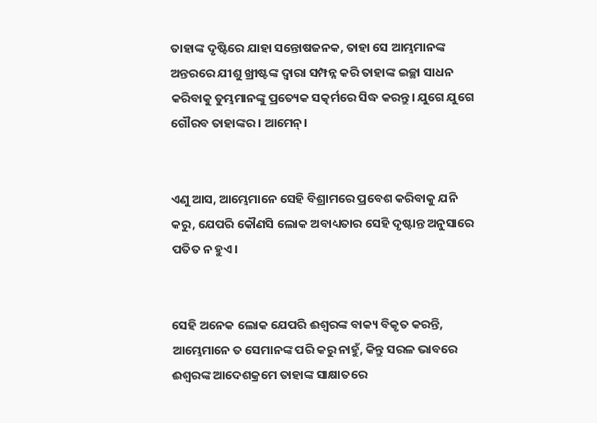ତାହାଙ୍କ ଦୃଷ୍ଟିରେ ଯାହା ସନ୍ତୋଷଜନକ, ତାହା ସେ ଆମ୍ଭମାନଙ୍କ ଅନ୍ତରରେ ଯୀଶୁ ଖ୍ରୀଷ୍ଟଙ୍କ ଦ୍ଵାରା ସମ୍ପନ୍ନ କରି ତାହାଙ୍କ ଇଚ୍ଛା ସାଧନ କରିବାକୁ ତୁମ୍ଭମାନଙ୍କୁ ପ୍ରତ୍ୟେକ ସତ୍କର୍ମରେ ସିଦ୍ଧ କରନ୍ତୁ। ଯୁଗେ ଯୁଗେ ଗୌରବ ତାହାଙ୍କର। ଆମେନ୍।


ଏଣୁ ଆସ, ଆମ୍ଭେମାନେ ସେହି ବିଶ୍ରାମରେ ପ୍ରବେଶ କରିବାକୁ ଯନି କରୁ, ଯେପରି କୌଣସି ଲୋକ ଅବାଧ୍ୟତାର ସେହି ଦୃଷ୍ଟାନ୍ତ ଅନୁସାରେ ପତିତ ନ ହୁଏ।


ସେହି ଅନେକ ଲୋକ ଯେପରି ଈଶ୍ଵରଙ୍କ ବାକ୍ୟ ବିକୃତ କରନ୍ତି, ଆମ୍ଭେମାନେ ତ ସେମାନଙ୍କ ପରି କରୁ ନାହୁଁ, କିନ୍ତୁ ସରଳ ଭାବରେ ଈଶ୍ଵରଙ୍କ ଆଦେଶକ୍ରମେ ତାହାଙ୍କ ସାକ୍ଷାତରେ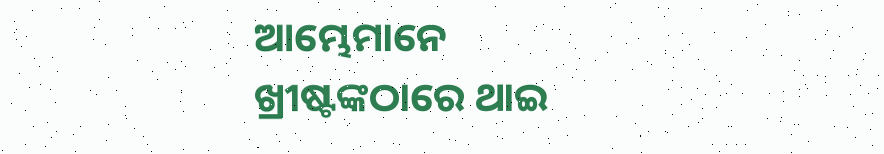ଆମ୍ଭେମାନେ ଖ୍ରୀଷ୍ଟଙ୍କଠାରେ ଥାଇ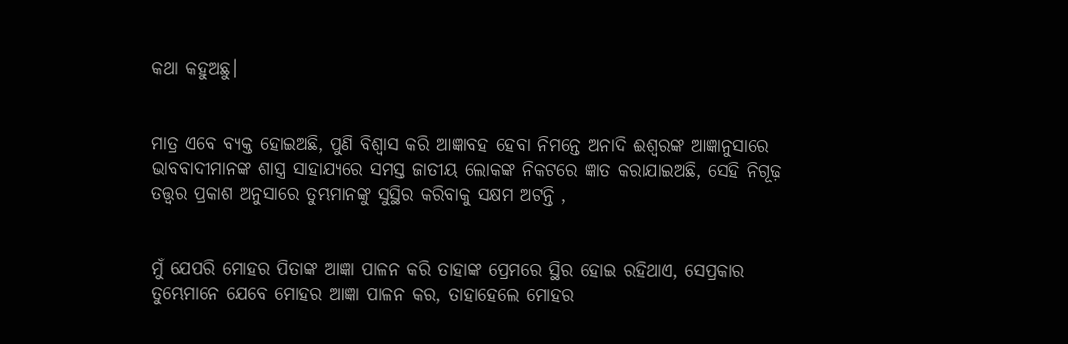କଥା କହୁଅଛୁ।


ମାତ୍ର ଏବେ ବ୍ୟକ୍ତ ହୋଇଅଛି, ପୁଣି ବିଶ୍ଵାସ କରି ଆଜ୍ଞାବହ ହେବା ନିମନ୍ତେ ଅନାଦି ଈଶ୍ଵରଙ୍କ ଆଜ୍ଞାନୁସାରେ ଭାବବାଦୀମାନଙ୍କ ଶାସ୍ତ୍ର ସାହାଯ୍ୟରେ ସମସ୍ତ ଜାତୀୟ ଲୋକଙ୍କ ନିକଟରେ ଜ୍ଞାତ କରାଯାଇଅଛି, ସେହି ନିଗୂଢ଼ ତତ୍ତ୍ଵର ପ୍ରକାଶ ଅନୁସାରେ ତୁମ୍ଭମାନଙ୍କୁ ସୁସ୍ଥିର କରିବାକୁ ସକ୍ଷମ ଅଟନ୍ତି ,


ମୁଁ ଯେପରି ମୋହର ପିତାଙ୍କ ଆଜ୍ଞା ପାଳନ କରି ତାହାଙ୍କ ପ୍ରେମରେ ସ୍ଥିର ହୋଇ ରହିଥାଏ, ସେପ୍ରକାର ତୁମ୍ଭେମାନେ ଯେବେ ମୋହର ଆଜ୍ଞା ପାଳନ କର, ତାହାହେଲେ ମୋହର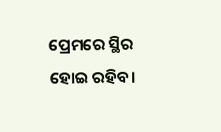ପ୍ରେମରେ ସ୍ଥିର ହୋଇ ରହିବ।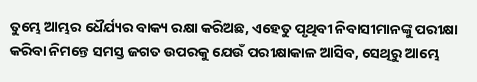ତୁମ୍ଭେ ଆମ୍ଭର ଧୈର୍ଯ୍ୟର ବାକ୍ୟ ରକ୍ଷା କରିଅଛ, ଏହେତୁ ପୃଥିବୀ ନିବାସୀମାନଙ୍କୁ ପରୀକ୍ଷା କରିବା ନିମନ୍ତେ ସମସ୍ତ ଜଗତ ଉପରକୁ ଯେଉଁ ପରୀକ୍ଷାକାଳ ଆସିବ, ସେଥିରୁ ଆମ୍ଭେ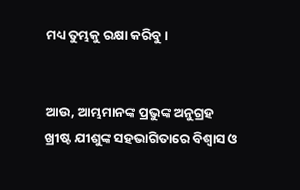ମଧ୍ୟ ତୁମ୍ଭକୁ ରକ୍ଷା କରିବୁ।


ଆଉ, ଆମ୍ଭମାନଙ୍କ ପ୍ରଭୁଙ୍କ ଅନୁଗ୍ରହ ଖ୍ରୀଷ୍ଟ ଯୀଶୁଙ୍କ ସହଭାଗିତାରେ ବିଶ୍ଵାସ ଓ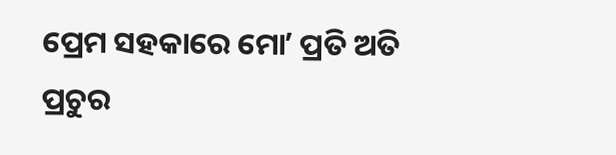ପ୍ରେମ ସହକାରେ ମୋʼ ପ୍ରତି ଅତି ପ୍ରଚୁର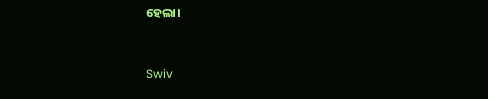ହେଲା।


Swiv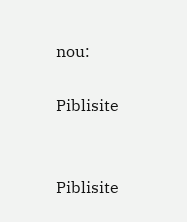nou:

Piblisite


Piblisite